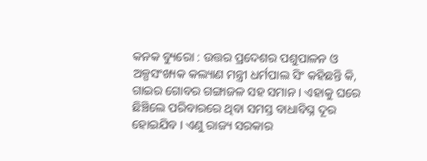କନକ ବ୍ୟୁରୋ : ଉତ୍ତର ପ୍ରଦେଶର ପଶୁପାଳନ ଓ ଅଳ୍ପସଂଖ୍ୟକ କଲ୍ୟାଣ ମନ୍ତ୍ରୀ ଧର୍ମପାଲ ସିଂ କହିଛନ୍ତି କି, ଗାଇର ଗୋବର ଗଙ୍ଗାଜଳ ସହ ସମାନ । ଏହାକୁ ଘରେ ଛିଞ୍ଚିଲେ ପରିବାରରେ ଥିବା ସମସ୍ତ ବାଧାବିଘ୍ନ ଦୂର ହୋଇଯିବ । ଏଣୁ ରାଜ୍ୟ ସରକାର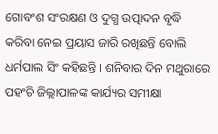ଗୋବଂଶ ସଂରକ୍ଷଣ ଓ ଦୁଗ୍ଧ ଉତ୍ପାଦନ ବୃଦ୍ଧି କରିବା ନେଇ ପ୍ରୟାସ ଜାରି ରଖିଛନ୍ତି ବୋଲି ଧର୍ମପାଲ ସିଂ କହିଛନ୍ତି । ଶନିବାର ଦିନ ମଥୁରାରେ ପହଂଚି ଜିଲ୍ଲାପାଳଙ୍କ କାର୍ଯ୍ୟର ସମୀକ୍ଷା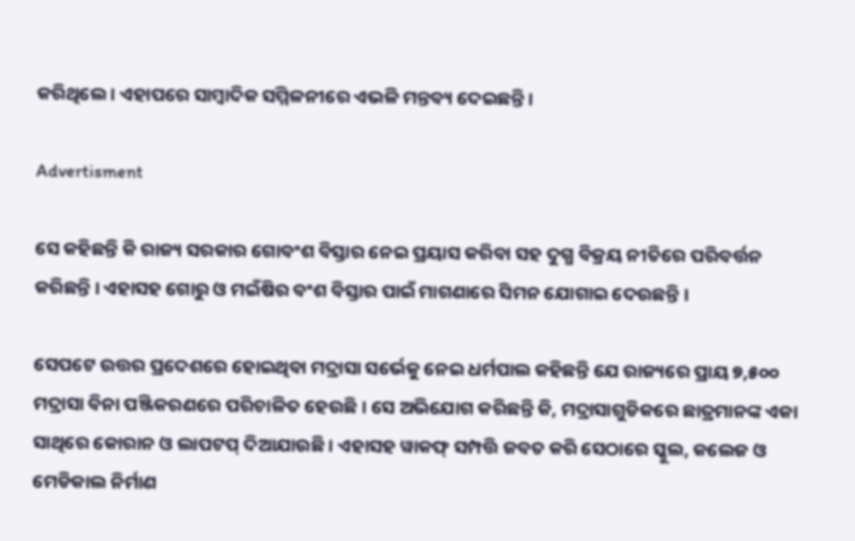କରିଥିଲେ । ଏହାପରେ ସାମ୍ବାଦିକ ସମ୍ମିଳନୀରେ ଏଭଳି ମନ୍ତବ୍ୟ ଦେଇଛନ୍ତି ।

Advertisment

ସେ କହିଛନ୍ତି କି ରାଜ୍ୟ ସରକାର ଗୋବଂଶ ବିସ୍ତାର ନେଇ ପ୍ରୟାସ କରିବା ସହ ଦୁଗ୍ଧ ବିକ୍ରୟ ନୀତିରେ ପରିବର୍ତ୍ତନ କରିଛନ୍ତି । ଏହାସହ ଗୋରୁ ଓ ମଇଁଷିର ବଂଶ ବିସ୍ତାର ପାଇଁ ମାଗଣାରେ ସିମନ ଯୋଗାଇ ଦେଉଛନ୍ତି ।

ସେପଟେ ଉତ୍ତର ପ୍ରଦେଶରେ ହୋଇଥିବା ମଦ୍ରାସା ସର୍ଭେକୁ ନେଇ ଧର୍ମପାଲ କହିଛନ୍ତି ଯେ ରାଜ୍ୟରେ ପ୍ରାୟ ୭,୫୦୦ ମଦ୍ରାସା ବିନା ପଞ୍ଜିକରଣରେ ପରିଚାଳିତ ହେଉଛି । ସେ ଅଭିଯୋଗ କରିଛନ୍ତି କି, ମଦ୍ରାସାଗୁଡିକରେ ଛାତ୍ରମାନଙ୍କ ଏକା ସାଥିରେ କୋରାନ ଓ ଲାପଟପ୍ ଦିଆଯାଉଛି । ଏହାସହ ୱାକଫ୍ ସମ୍ପତ୍ତି ଜବତ କରି ସେଠାରେ ସ୍କୁଲ, କଲେଜ ଓ ମେଡିକାଲ ନିର୍ମାଣ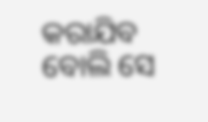କରାଯିବ ବୋଲି ସେ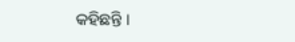କହିଛନ୍ତି ।